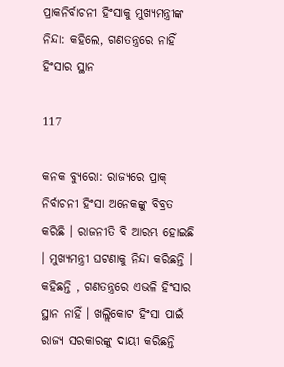ପ୍ରାକନିର୍ବାଚନୀ ହିଂସାକୁ ମୁଖ୍ୟମନ୍ତ୍ରୀଙ୍କ ନିନ୍ଦା: କହିଲେ, ଗଣତନ୍ତ୍ରରେ ନାହିଁ ହିଂସାର ସ୍ଥାନ

117

କନକ ବ୍ୟୁରୋ: ରାଜ୍ୟରେ ପ୍ରାକ୍ ନିର୍ବାଚନୀ ହିଂସା ଅନେକଙ୍କୁ ବିବ୍ରତ କରିଛି । ରାଜନୀତି ବି ଆରମ୍ଭ ହୋଇଛି । ମୁଖ୍ୟମନ୍ତ୍ରୀ ଘଟଣାକୁ ନିନ୍ଦା କରିଛନ୍ତି । କହିଛନ୍ତି , ଗଣତନ୍ତ୍ରରେ ଏଭଳି ହିଂସାର ସ୍ଥାନ ନାହିଁ । ଖଲ୍ଲିକୋଟ ହିଂସା ପାଇଁ ରାଜ୍ୟ ସରକାରଙ୍କୁ ଦାୟୀ କରିଛନ୍ତି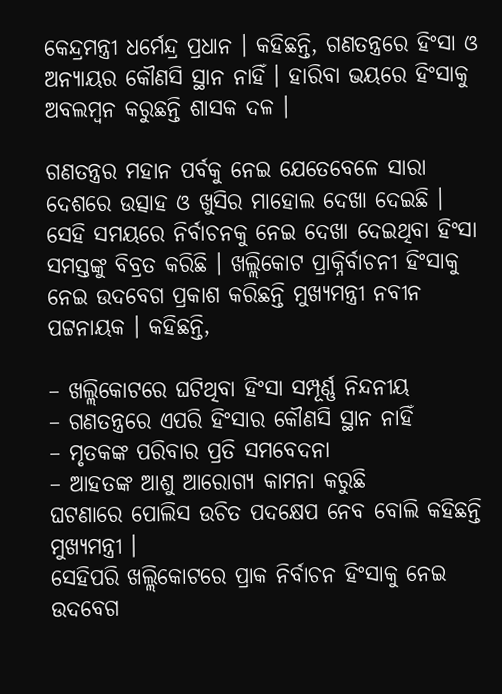କେନ୍ଦ୍ରମନ୍ତ୍ରୀ ଧର୍ମେନ୍ଦ୍ର ପ୍ରଧାନ । କହିଛନ୍ତି, ଗଣତନ୍ତ୍ରରେ ହିଂସା ଓ ଅନ୍ୟାୟର କୌଣସି ସ୍ଥାନ ନାହିଁ । ହାରିବା ଭୟରେ ହିଂସାକୁ ଅବଲମ୍ବନ କରୁଛନ୍ତି ଶାସକ ଦଳ ।

ଗଣତନ୍ତ୍ରର ମହାନ ପର୍ବକୁ ନେଇ ଯେତେବେଳେ ସାରା ଦେଶରେ ଉତ୍ସାହ ଓ ଖୁସିର ମାହୋଲ ଦେଖା ଦେଇଛି । ସେହି ସମୟରେ ନିର୍ବାଚନକୁ ନେଇ ଦେଖା ଦେଇଥିବା ହିଂସା ସମସ୍ତଙ୍କୁ ବିବ୍ରତ କରିଛି । ଖଲ୍ଲିକୋଟ ପ୍ରାକ୍ନିର୍ବାଚନୀ ହିଂସାକୁ ନେଇ ଉଦବେଗ ପ୍ରକାଶ କରିଛନ୍ତି ମୁଖ୍ୟମନ୍ତ୍ରୀ ନବୀନ ପଟ୍ଟନାୟକ । କହିଛନ୍ତି,

– ଖଲ୍ଲିକୋଟରେ ଘଟିଥିବା ହିଂସା ସମ୍ପୂର୍ଣ୍ଣ ନିନ୍ଦନୀୟ
– ଗଣତନ୍ତ୍ରରେ ଏପରି ହିଂସାର କୌଣସି ସ୍ଥାନ ନାହିଁ
– ମୃତକଙ୍କ ପରିବାର ପ୍ରତି ସମବେଦନା
– ଆହତଙ୍କ ଆଶୁ ଆରୋଗ୍ୟ କାମନା କରୁଛି
ଘଟଣାରେ ପୋଲିସ ଉଚିତ ପଦକ୍ଷେପ ନେବ ବୋଲି କହିଛନ୍ତି ମୁଖ୍ୟମନ୍ତ୍ରୀ ।
ସେହିପରି ଖଲ୍ଲିକୋଟରେ ପ୍ରାକ ନିର୍ବାଚନ ହିଂସାକୁ ନେଇ ଉଦବେଗ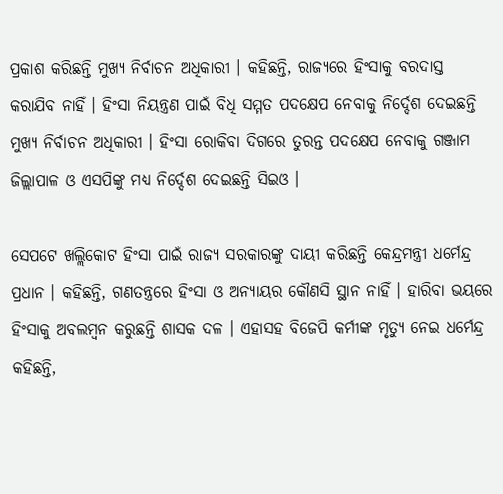ପ୍ରକାଶ କରିଛନ୍ତି ମୁଖ୍ୟ ନିର୍ବାଚନ ଅଧିକାରୀ । କହିଛନ୍ତି, ରାଜ୍ୟରେ ହିଂସାକୁ ବରଦାସ୍ତ କରାଯିବ ନାହିଁ । ହିଂସା ନିୟନ୍ତ୍ରଣ ପାଇଁ ବିଧି ସମ୍ମତ ପଦକ୍ଷେପ ନେବାକୁ ନିର୍ଦ୍ଦେଶ ଦେଇଛନ୍ତି ମୁଖ୍ୟ ନିର୍ବାଚନ ଅଧିକାରୀ । ହିଂସା ରୋକିବା ଦିଗରେ ତୁରନ୍ତ ପଦକ୍ଷେପ ନେବାକୁ ଗଞ୍ଜାମ ଜିଲ୍ଲାପାଳ ଓ ଏସପିଙ୍କୁ ମଧ୍ୟ ନିର୍ଦ୍ଦେଶ ଦେଇଛନ୍ତି ସିଇଓ ।

ସେପଟେ ଖଲ୍ଲିକୋଟ ହିଂସା ପାଇଁ ରାଜ୍ୟ ସରକାରଙ୍କୁ ଦାୟୀ କରିଛନ୍ତି କେନ୍ଦ୍ରମନ୍ତ୍ରୀ ଧର୍ମେନ୍ଦ୍ର ପ୍ରଧାନ । କହିଛନ୍ତି, ଗଣତନ୍ତ୍ରରେ ହିଂସା ଓ ଅନ୍ୟାୟର କୌଣସି ସ୍ଥାନ ନାହିଁ । ହାରିବା ଭୟରେ ହିଂସାକୁ ଅବଲମ୍ବନ କରୁଛନ୍ତି ଶାସକ ଦଳ । ଏହାସହ ବିଜେପି କର୍ମୀଙ୍କ ମୃତ୍ୟୁ ନେଇ ଧର୍ମେନ୍ଦ୍ର କହିଛନ୍ତି,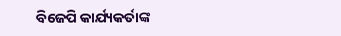ବିଜେପି କାର୍ଯ୍ୟକର୍ତାଙ୍କ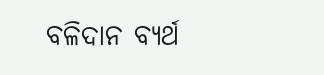ବଳିଦାନ ବ୍ୟର୍ଥ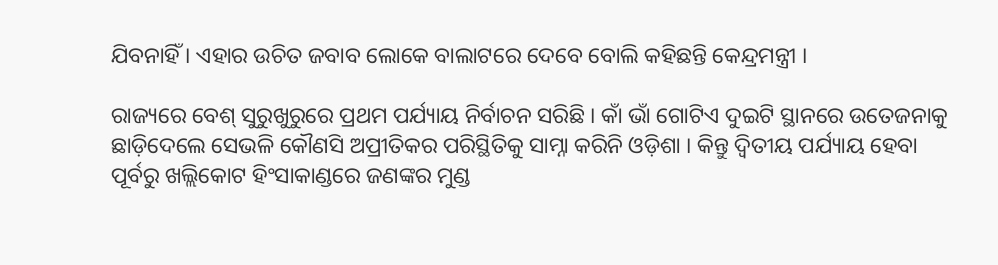ଯିବନାହିଁ । ଏହାର ଉଚିତ ଜବାବ ଲୋକେ ବାଲାଟରେ ଦେବେ ବୋଲି କହିଛନ୍ତି କେନ୍ଦ୍ରମନ୍ତ୍ରୀ ।

ରାଜ୍ୟରେ ବେଶ୍ ସୁରୁଖୁରୁରେ ପ୍ରଥମ ପର୍ଯ୍ୟାୟ ନିର୍ବାଚନ ସରିଛି । କାଁ ଭାଁ ଗୋଟିଏ ଦୁଇଟି ସ୍ଥାନରେ ଉତେଜନାକୁ ଛାଡ଼ିଦେଲେ ସେଭଳି କୌଣସି ଅପ୍ରୀତିକର ପରିସ୍ଥିତିକୁ ସାମ୍ନା କରିନି ଓଡ଼ିଶା । କିନ୍ତୁ ଦ୍ୱିତୀୟ ପର୍ଯ୍ୟାୟ ହେବା ପୂର୍ବରୁ ଖଲ୍ଲିକୋଟ ହିଂସାକାଣ୍ଡରେ ଜଣଙ୍କର ମୁଣ୍ଡ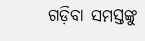ଗଡ଼ିବା ସମସ୍ତଙ୍କୁ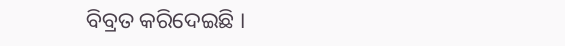ବିବ୍ରତ କରିଦେଇଛି ।